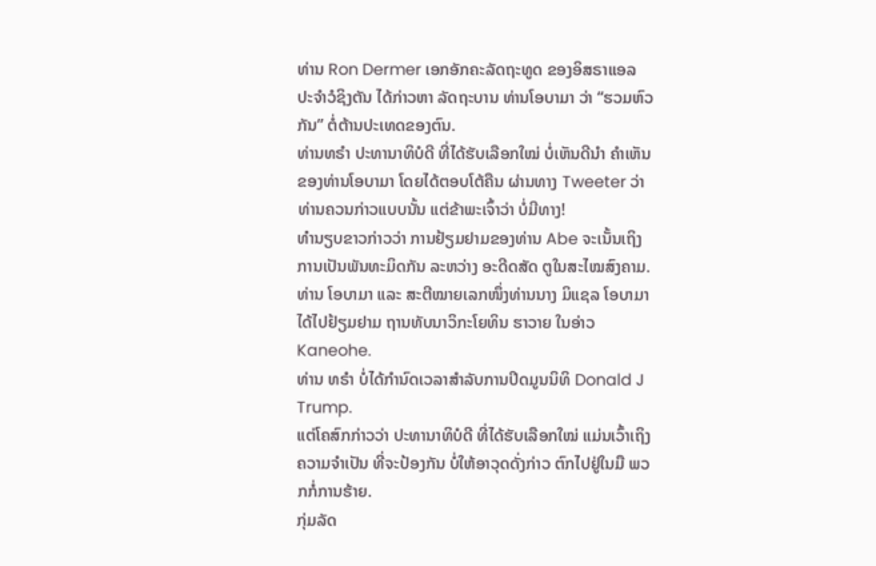ທ່ານ Ron Dermer ເອກອັກຄະລັດຖະທູດ ຂອງອິສຣາແອລ ປະຈຳວໍຊິງຕັນ ໄດ້ກ່າວຫາ ລັດຖະບານ ທ່ານໂອບາມາ ວ່າ “ຮວມຫົວກັນ” ຕໍ່ຕ້ານປະເທດຂອງຕົນ.
ທ່ານທຣຳ ປະທານາທິບໍດີ ທີ່ໄດ້ຮັບເລືອກໃໝ່ ບໍ່ເຫັນດີນຳ ຄຳເຫັນຂອງທ່ານໂອບາມາ ໂດຍໄດ້ຕອບໂຕ້ຄືນ ຜ່ານທາງ Tweeter ວ່າ ທ່ານຄວນກ່າວແບບນັ້ນ ແຕ່ຂ້າພະເຈົ້າວ່າ ບໍ່ມີທາງ!
ທຳນຽບຂາວກ່າວວ່າ ການຢ້ຽມຢາມຂອງທ່ານ Abe ຈະເນັ້ນເຖິງການເປັນພັນທະມິດກັນ ລະຫວ່າງ ອະດີດສັດ ຕູໃນສະໄໝສົງຄາມ.
ທ່ານ ໂອບາມາ ແລະ ສະຕີໝາຍເລກໜຶ່ງທ່ານນາງ ມິແຊລ ໂອບາມາ ໄດ້ໄປຢ້ຽມຢາມ ຖານທັບນາວິກະໂຍທິນ ຮາວາຍ ໃນອ່າວ Kaneohe.
ທ່ານ ທຣຳ ບໍ່ໄດ້ກຳນົດເວລາສຳລັບການປິດມູນນິທິ Donald J Trump.
ແຕ່ໂຄສົກກ່າວວ່າ ປະທານາທິບໍດີ ທີ່ໄດ້ຮັບເລືອກໃໝ່ ແມ່ນເວົ້າເຖິງ ຄວາມຈຳເປັນ ທີ່ຈະປ້ອງກັນ ບໍ່ໃຫ້ອາວຸດດັ່ງກ່າວ ຕົກໄປຢູ່ໃນມື ພວກກໍ່ການຮ້າຍ.
ກຸ່ມລັດ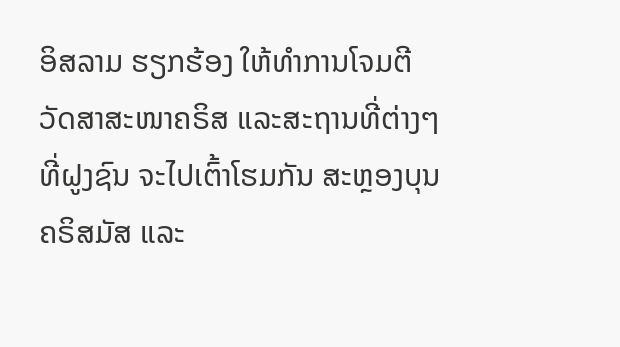ອິສລາມ ຮຽກຮ້ອງ ໃຫ້ທຳການໂຈມຕີ ວັດສາສະໜາຄຣິສ ແລະສະຖານທີ່ຕ່າງໆ ທີ່ຝູງຊົນ ຈະໄປເຕົ້າໂຮມກັນ ສະຫຼອງບຸນຄຣິສມັສ ແລະ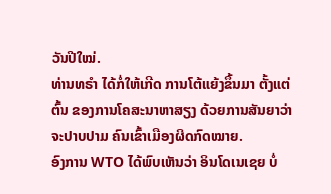ວັນປີໃໝ່.
ທ່ານທຣຳ ໄດ້ກໍ່ໃຫ້ເກີດ ການໂຕ້ແຍ້ງຂຶ້ນມາ ຕັ້ງແຕ່ຕົ້ນ ຂອງການໂຄສະນາຫາສຽງ ດ້ວຍການສັນຍາວ່າ ຈະປາບປາມ ຄົນເຂົ້າເມືອງຜິດກົດໝາຍ.
ອົງການ WTO ໄດ້ພົບເຫັນວ່າ ອິນໂດເນເຊຍ ບໍ່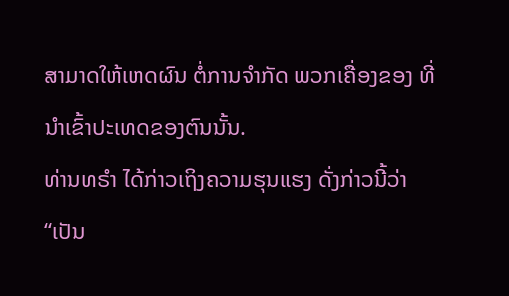ສາມາດໃຫ້ເຫດຜົນ ຕໍ່ການຈຳກັດ ພວກເຄື່ອງຂອງ ທີ່ນຳເຂົ້າປະເທດຂອງຕົນນັ້ນ.
ທ່ານທຣຳ ໄດ້ກ່າວເຖິງຄວາມຮຸນແຮງ ດັ່ງກ່າວນີ້ວ່າ “ເປັນ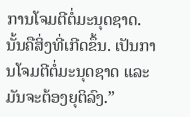ການໂຈມຕີຕໍ່ມະນຸດຊາດ. ນັ້ນຄືສິ່ງທີ່ເກີດຂຶ້ນ. ເປັນການໂຈມຕີຕໍ່ມະນຸດຊາດ ແລະມັນຈະຕ້ອງຍຸຕິລົງ.”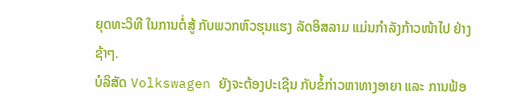ຍຸດທະວິທີ ໃນການຕໍ່ສູ້ ກັບພວກຫົວຮຸນແຮງ ລັດອິສລາມ ແມ່ນກຳລັງກ້າວໜ້າໄປ ຢ່າງຊ້າໆ.
ບໍລິສັດ Volkswagen ຍັງຈະຕ້ອງປະເຊີນ ກັບຂໍ້ກ່າວຫາທາງອາຍາ ແລະ ການຟ້ອ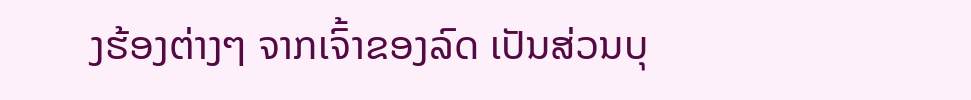ງຮ້ອງຕ່າງໆ ຈາກເຈົ້າຂອງລົດ ເປັນສ່ວນບຸ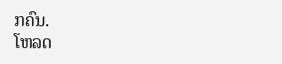ກຄົນ.
ໂຫລດ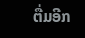ຕື່ມອີກ